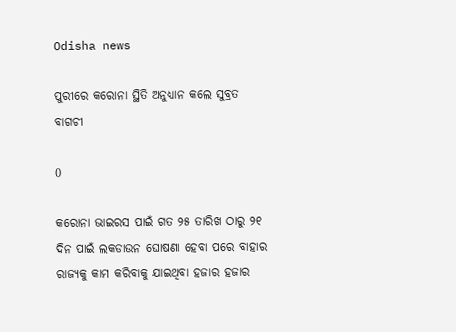Odisha news

ପୁରୀରେ କରୋନା ସ୍ଥିତି ଅନୁଧ୍ୟାନ କଲେ ସୁବ୍ରତ ବାଗଚୀ

0

କରୋନା ଭାଇରସ ପାଇଁ ଗତ ୨୫ ତାରିଖ ଠାରୁ ୨୧ ଦିନ ପାଇଁ ଲକଡାଉନ ଘୋଷଣା ହେବା ପରେ ବାହାର ରାଜ୍ୟକୁ କାମ କରିବାକୁ ଯାଇଥିବା ହଜାର ହଜାର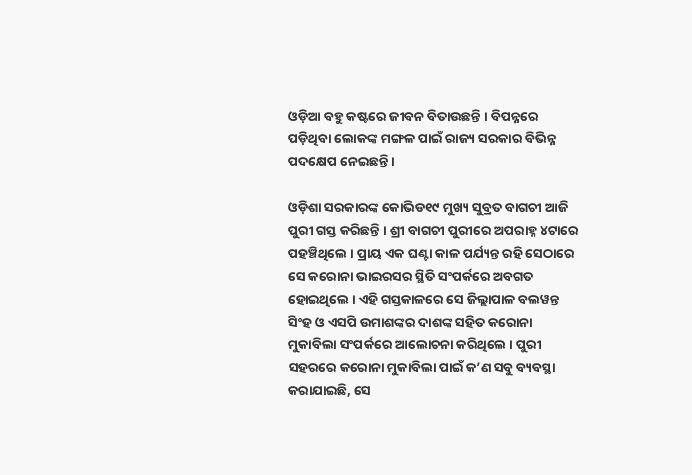ଓଡ଼ିଆ ବହୁ କଷ୍ଟରେ ଜୀବନ ବିତାଉଛନ୍ତି । ବିପନ୍ନରେ ପଡ଼ିଥିବା ଲୋକଙ୍କ ମଙ୍ଗଳ ପାଇଁ ରାଜ୍ୟ ସରକାର ବିଭିନ୍ନ ପଦକ୍ଷେପ ନେଇଛନ୍ତି ।

ଓଡ଼ିଶା ସରକାରଙ୍କ କୋଭିଡ୧୯ ମୁଖ୍ୟ ସୁବ୍ରତ ବାଗଚୀ ଆଜି ପୁରୀ ଗସ୍ତ କରିଛନ୍ତି । ଶ୍ରୀ ବାଗଚୀ ପୁରୀରେ ଅପରାହ୍ନ ୪ଟାରେ ପହଞ୍ଚିଥିଲେ । ପ୍ରାୟ ଏକ ଘଣ୍ଟା କାଳ ପର୍ଯ୍ୟନ୍ତ ରହି ସେଠାରେ ସେ କରୋନା ଭାଇରସର ସ୍ଥିତି ସଂପର୍କରେ ଅବଗତ ହୋଇଥିଲେ । ଏହି ଗସ୍ତକାଳରେ ସେ ଜିଲ୍ଲାପାଳ ବଲୱନ୍ତ ସିଂହ ଓ ଏସପି ଉମାଶଙ୍କର ଦାଶଙ୍କ ସହିତ କରୋନା ମୁକାବିଲା ସଂପର୍କରେ ଆଲୋଚନା କରିଥିଲେ । ପୁରୀ ସହରରେ କରୋନା ମୁକାବିଲା ପାଇଁ କ’ଣ ସବୁ ବ୍ୟବସ୍ଥା କରାଯାଇଛି, ସେ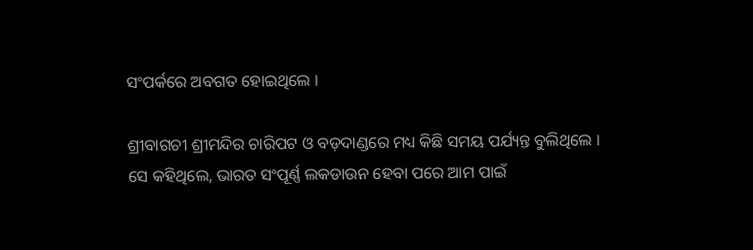ସଂପର୍କରେ ଅବଗତ ହୋଇଥିଲେ ।

ଶ୍ରୀବାଗଚୀ ଶ୍ରୀମନ୍ଦିର ଚାରିପଟ ଓ ବଡ଼ଦାଣ୍ଡରେ ମଧ୍ୟ କିଛି ସମୟ ପର୍ଯ୍ୟନ୍ତ ବୁଲିଥିଲେ । ସେ କହିଥିଲେ, ଭାରତ ସଂପୂର୍ଣ୍ଣ ଲକଡାଉନ ହେବା ପରେ ଆମ ପାଇଁ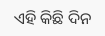ଏହି କିଛି ଦିନ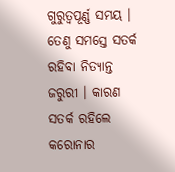ଗୁରୁତ୍ୱପୂର୍ଣ୍ଣ ସମୟ । ତେଣୁ ସମସ୍ତେ ସତର୍କ ରହିବା ନିତ୍ୟାନ୍ତ ଜରୁରୀ । କାରଣ ସତର୍କ ରହିଲେ କରୋନାର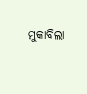ମୁକାବିଲା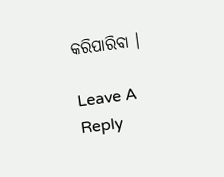କରିପାରିବା ।

Leave A Reply